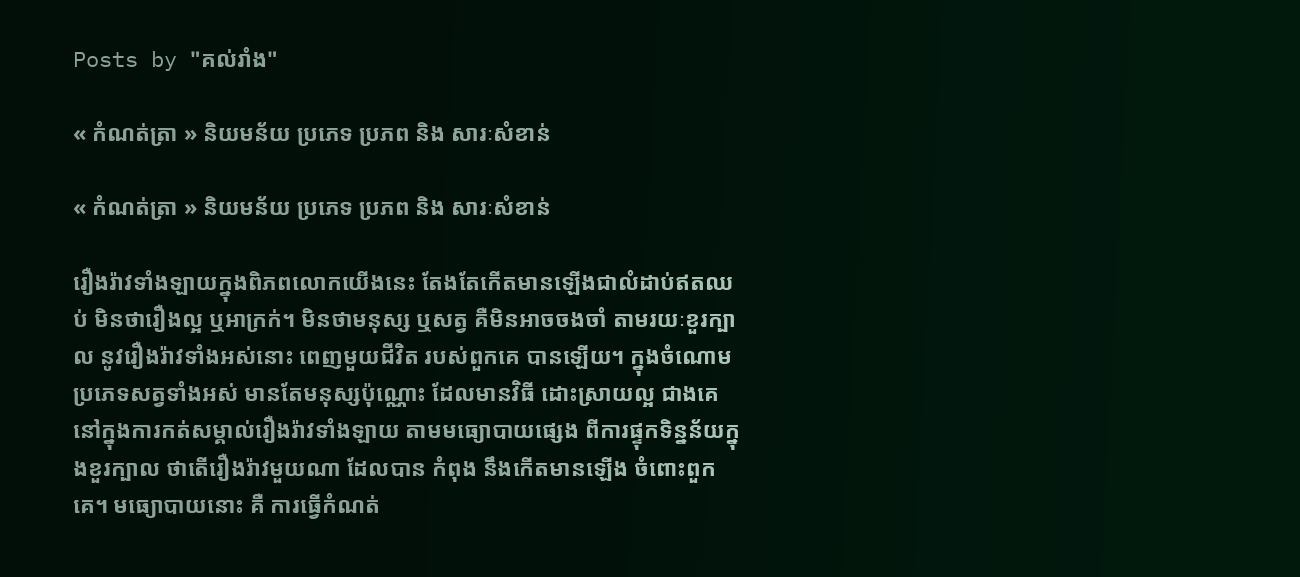Posts by "គល់រាំង"

« កំណត់ត្រា » និយមន័យ ប្រភេទ ប្រភព និង សារៈសំខាន់

« កំណត់ត្រា » និយមន័យ ប្រភេទ ប្រភព និង សារៈសំខាន់

រឿងរ៉ាវទាំងឡាយក្នុងពិភពលោកយើងនេះ តែងតែកើតមានឡើងជាលំដាប់ឥតឈប់ មិនថារឿងល្អ ឬអាក្រក់។ មិនថាមនុស្ស ឬសត្វ គឺមិនអាចចងចាំ តាមរយៈខួរក្បាល នូវរឿងរ៉ាវទាំងអស់នោះ ពេញមួយជីវិត របស់ពួកគេ បានឡើយ។ ក្នុងចំណោមប្រភេទសត្វទាំងអស់ មានតែមនុស្សប៉ុណ្ណោះ ដែលមានវិធី ដោះស្រាយល្អ ជាងគេ នៅក្នុងការកត់សម្គាល់រឿងរ៉ាវទាំងឡាយ តាមមធ្យោបាយផ្សេង ពីការផ្ទុកទិន្នន័យក្នុងខួរក្បាល ថាតើរឿងរ៉ាវមួយណា ដែលបាន កំពុង នឹងកើតមានឡើង ចំពោះពួកគេ។ មធ្យោបាយនោះ គឺ ការធ្វើកំណត់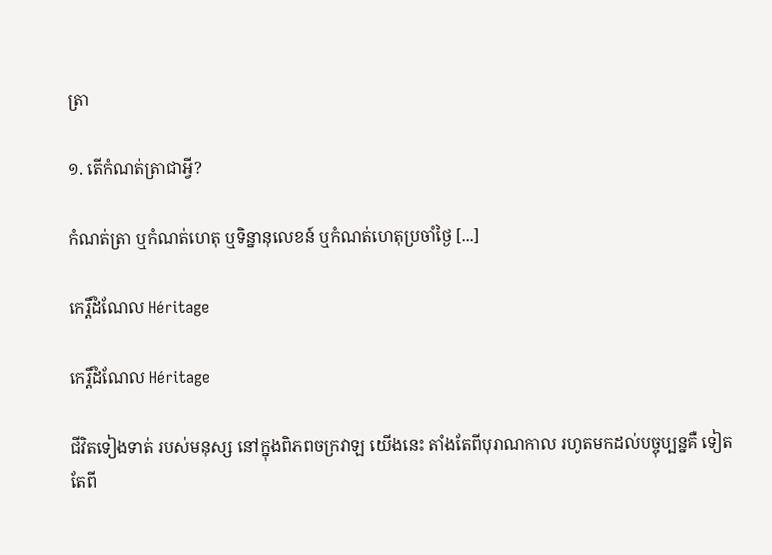ត្រា

១. តើកំណត់ត្រាជាអ្វី?

កំណត់ត្រា ឬកំណត់ហេតុ ឬទិន្នានុលេខន៍ ឬកំណត់ហេតុប្រចាំថ្ងៃ [...]

កេរ្តិ៍ដំណែល Héritage

កេរ្តិ៍ដំណែល Héritage

ជីវិតទៀងទាត់ របស់មនុស្ស នៅក្នុងពិភពចក្រវាឡ យើងនេះ តាំងតែពីបុរាណកាល រហូតមកដល់បច្ចុប្បន្នគឺ ទៀតតែពី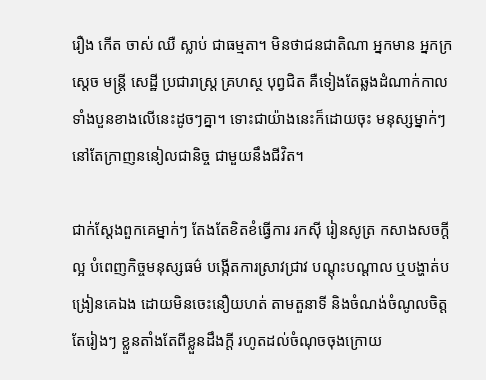រឿង កើត ចាស់ ឈឺ ស្លាប់ ជាធម្មតា។ មិនថាជនជាតិណា អ្នកមាន អ្នកក្រ ស្តេច មន្ត្រី សេដ្ឋី ប្រជារាស្ត្រ គ្រហស្ថ បុព្វជិត គឺទៀងតែឆ្លងដំណាក់កាល ទាំងបួនខាងលើនេះដូចៗគ្នា។ ទោះជាយ៉ាងនេះក៏ដោយចុះ មនុស្សម្នាក់ៗ នៅតែក្រាញននៀលជានិច្ច ជាមួយនឹងជីវិត។

ជាក់ស្តែងពួកគេម្នាក់ៗ តែងតែខិតខំធ្វើការ រកស៊ី រៀនសូត្រ កសាងសចក្តីល្អ បំពេញកិច្ចមនុស្សធម៌ បង្កើតការស្រាវជ្រាវ បណ្តុះបណ្តាល ឬបង្ហាត់បង្រៀនគេឯង ដោយមិនចេះនឿយហត់ តាមតួនាទី និងចំណង់ចំណូលចិត្តតែរៀងៗ ខ្លួនតាំងតែពីខ្លួនដឹងក្តី រហូតដល់ចំណុចចុងក្រោយ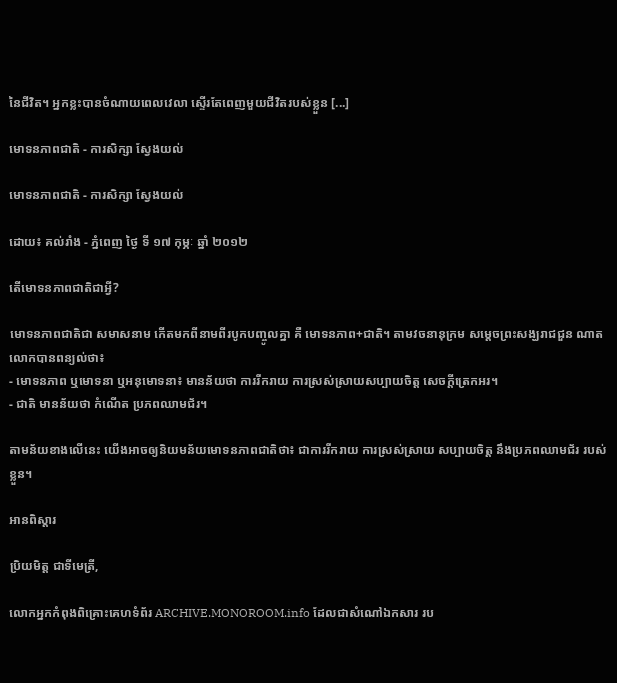នៃជីវិត។ អ្នកខ្លះបានចំណាយពេលវេលា ស្ទើរតែពេញមួយជីវិតរបស់ខ្លួន [...]

មោទនភាពជាតិ - ការសិក្សា ស្វែងយល់

មោទនភាពជាតិ - ការសិក្សា ស្វែងយល់

ដោយ៖ គល់រាំង - ភ្នំពេញ ថ្ងៃ ទី ១៧ កុម្ភៈ ឆ្នាំ ២០១២

តើមោទនភាពជាតិជាអ្វី?

មោទនភាពជាតិជា សមាសនាម កើតមកពីនាមពីរបូកបញ្ចូលគ្នា គឺ មោទនភាព+ជាតិ។ តាមវចនានុក្រម សម្តេចព្រះសង្ឃរាជជួន ណាត លោកបានពន្យល់ថា៖
- មោទនភាព ឬមោទនា ឬអនុមោទនា៖ មានន័យថា ការរីករាយ ការស្រស់ស្រាយសប្បាយចិត្ត សេចក្តីត្រេកអរ។
- ជាតិ មានន័យថា កំណើត ប្រភពឈាមជ័រ។

តាមន័យខាងលើនេះ យើងអាចឲ្យនិយមន័យមោទនភាពជាតិថា៖ ជាការរីករាយ ការស្រស់ស្រាយ សប្បាយចិត្ត នឹងប្រភពឈាមជ័រ របស់ខ្លួន។

អានពិស្ដារ

ប្រិយមិត្ត ជាទីមេត្រី,

លោកអ្នកកំពុងពិគ្រោះគេហទំព័រ ARCHIVE.MONOROOM.info ដែលជាសំណៅឯកសារ រប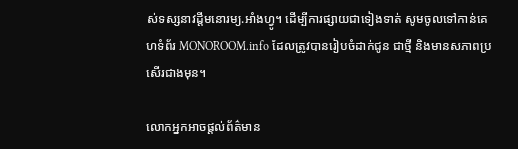ស់ទស្សនាវដ្ដីមនោរម្យ.អាំងហ្វូ។ ដើម្បីការផ្សាយជាទៀងទាត់ សូមចូលទៅកាន់គេហទំព័រ MONOROOM.info ដែលត្រូវបានរៀបចំដាក់ជូន ជាថ្មី និងមានសភាពប្រសើរជាងមុន។

លោកអ្នកអាចផ្ដល់ព័ត៌មាន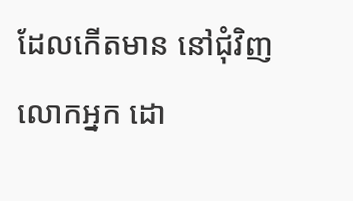ដែលកើតមាន នៅជុំវិញលោកអ្នក ដោ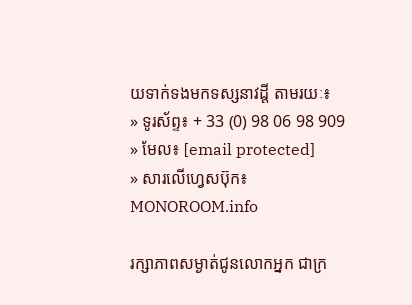យទាក់ទងមកទស្សនាវដ្ដី តាមរយៈ៖
» ទូរស័ព្ទ៖ + 33 (0) 98 06 98 909
» មែល៖ [email protected]
» សារលើហ្វេសប៊ុក៖ MONOROOM.info

រក្សាភាពសម្ងាត់ជូនលោកអ្នក ជាក្រ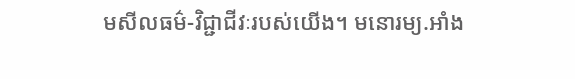មសីលធម៌-វិជ្ជាជីវៈរបស់យើង។ មនោរម្យ.អាំង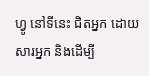ហ្វូ នៅទីនេះ ជិតអ្នក ដោយសារអ្នក និងដើម្បី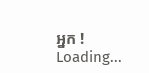អ្នក !
Loading...